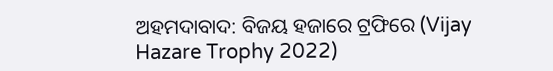ଅହମଦାବାଦ: ବିଜୟ ହଜାରେ ଟ୍ରଫିରେ (Vijay Hazare Trophy 2022)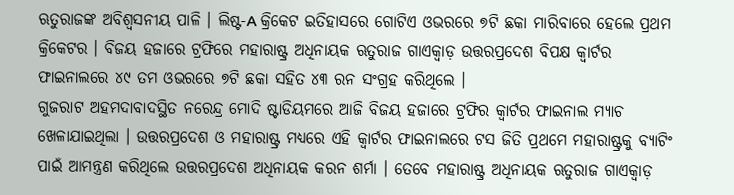ଋତୁରାଜଙ୍କ ଅବିଶ୍ବସନୀୟ ପାଳି । ଲିଷ୍ଟ-A କ୍ରିକେଟ ଇତିହାସରେ ଗୋଟିଏ ଓଭରରେ ୭ଟି ଛକା ମାରିବାରେ ହେଲେ ପ୍ରଥମ କ୍ରିକେଟର । ବିଜୟ ହଜାରେ ଟ୍ରଫିରେ ମହାରାଷ୍ଟ୍ର ଅଧିନାୟକ ଋତୁରାଜ ଗାଏକ୍ୱାଡ଼ ଉତ୍ତରପ୍ରଦେଶ ବିପକ୍ଷ କ୍ବାର୍ଟର ଫାଇନାଲରେ ୪୯ ତମ ଓଭରରେ ୭ଟି ଛକା ସହିତ ୪୩ ରନ ସଂଗ୍ରହ କରିଥିଲେ ।
ଗୁଜରାଟ ଅହମଦାବାଦସ୍ଥିତ ନରେନ୍ଦ୍ର ମୋଦି ଷ୍ଟାଡିୟମରେ ଆଜି ବିଜୟ ହଜାରେ ଟ୍ରଫିର କ୍ବାର୍ଟର ଫାଇନାଲ ମ୍ୟାଚ ଖେଳାଯାଇଥିଲା । ଉତ୍ତରପ୍ରଦେଶ ଓ ମହାରାଷ୍ଟ୍ର ମଧ୍ୟରେ ଏହି କ୍ବାର୍ଟର ଫାଇନାଲରେ ଟସ ଜିତି ପ୍ରଥମେ ମହାରାଷ୍ଟ୍ରକୁ ବ୍ୟାଟିଂ ପାଇଁ ଆମନ୍ତ୍ରଣ କରିଥିଲେ ଉତ୍ତରପ୍ରଦେଶ ଅଧିନାୟକ କରନ ଶର୍ମା । ତେବେ ମହାରାଷ୍ଟ୍ର ଅଧିନାୟକ ଋତୁରାଜ ଗାଏକ୍ୱାଡ଼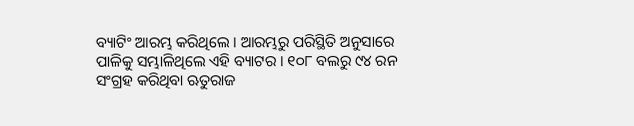ବ୍ୟାଟିଂ ଆରମ୍ଭ କରିଥିଲେ । ଆରମ୍ଭରୁ ପରିସ୍ଥିତି ଅନୁସାରେ ପାଳିକୁ ସମ୍ଭାଳିଥିଲେ ଏହି ବ୍ୟାଟର । ୧୦୮ ବଲରୁ ୯୪ ରନ ସଂଗ୍ରହ କରିଥିବା ଋତୁରାଜ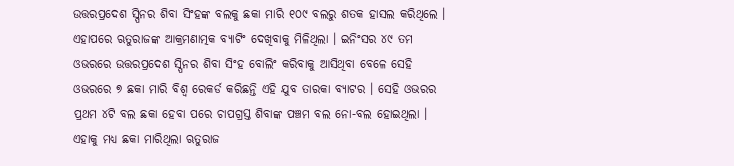ଉତ୍ତରପ୍ରଦେଶ ସ୍ପିନର ଶିବା ସିଂହଙ୍କ ବଲକୁ ଛକା ମାରି ୧୦୯ ବଲରୁ ଶତକ ହାସଲ କରିଥିଲେ ।
ଏହାପରେ ଋତୁରାଜଙ୍କ ଆକ୍ରମଣାତ୍ମକ ବ୍ୟାଟିଂ ଦେଖିବାକୁ ମିଳିଥିଲା । ଇନିଂସର ୪୯ ତମ ଓଭରରେ ଉତ୍ତରପ୍ରଦେଶ ସ୍ପିନର ଶିବା ସିଂହ ବୋଲିଂ କରିବାକୁ ଆସିଥିବା ବେଳେ ସେହି ଓଭରରେ ୭ ଛକା ମାରି ବିଶ୍ବ ରେକର୍ଡ କରିଛନ୍ତି ଏହି ଯୁବ ତାରକା ବ୍ୟାଟର । ସେହି ଓଭରର ପ୍ରଥମ ୪ଟି ବଲ ଛକା ହେବା ପରେ ଚାପଗ୍ରସ୍ତ ଶିବାଙ୍କ ପଞ୍ଚମ ବଲ ନୋ-ବଲ ହୋଇଥିଲା । ଏହାକୁ ମଧ୍ୟ ଛକା ମାରିଥିଲା ଋତୁରାଜ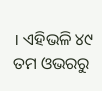। ଏହିଭଳି ୪୯ ତମ ଓଭରରୁ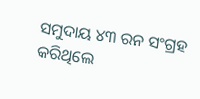ସମୁଦାୟ ୪୩ ରନ ସଂଗ୍ରହ କରିଥିଲେ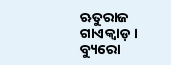ଋତୁରାଜ ଗାଏକ୍ୱାଡ଼ ।
ବ୍ୟୁରୋ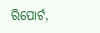ରିପୋର୍ଟ,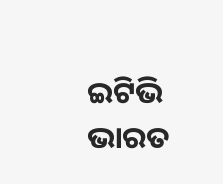ଇଟିଭି ଭାରତ